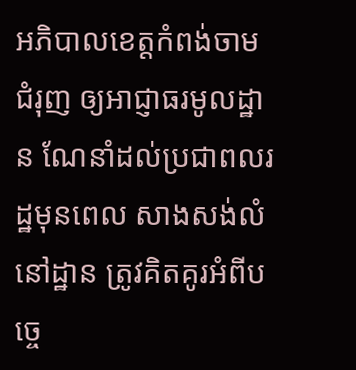អភិបាលខេត្តកំពង់ចាម ជំរុញ ឲ្យអាជ្ញាធរមូលដ្ឋាន ណែនាំដល់ប្រជាពលរដ្ឋមុនពេល សាងសង់លំនៅដ្ឋាន ត្រូវគិតគូរអំពីបច្ចេ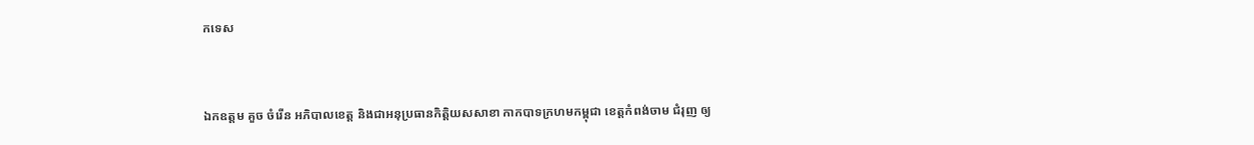កទេស


ឯកឧត្តម គួច ចំរើន អភិបាលខេត្ត និងជាអនុប្រធានកិត្តិយសសាខា កាកបាទក្រហមកម្ពុជា ខេត្តកំពង់ចាម ជំរុញ ឲ្យ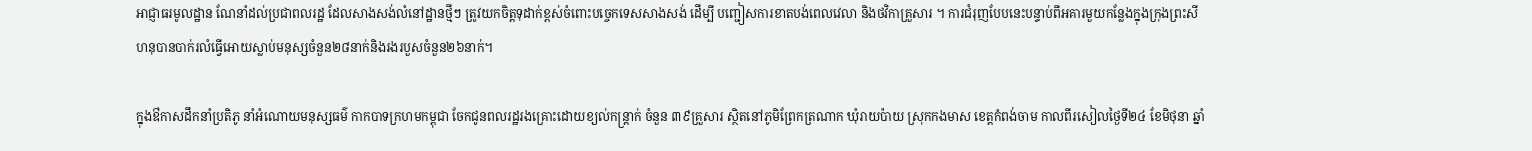អាជ្ញាធរមូលដ្ឋាន ណែនាំដល់ប្រជាពលរដ្ឋ ដែលសាងសង់លំនៅដ្ឋានថ្មីៗ ត្រូវយកចិត្តទុដាក់ខ្ពស់ចំពោះបច្ចេកទេសសាងសង់ ដើម្បី បញ្ជៀសការខាតបង់ពេលវេលា និងថវិកាគ្រួសារ ។ ការជំរុញបែបនេះបន្ទាប់ពីអគារមួយកន្លែងក្នុងក្រុងព្រះសីហនុបានបាក់រលំធ្វើអោយស្លាប់មនុស្សចំនួន២៨នាក់និងរងរបួសចំនួន២៦នាក់។

ក្នុងឳកាសដឹកនាំប្រតិភូ នាំអំណោយមនុស្សធម៌ កាកបាទក្រហមកម្ពុជា ចែកជូនពលរដ្ឋរងគ្រោះដោយខ្យល់កន្ត្រាក់ ចំនួន ៣៩គ្រួសារ ស្ថិតនៅភូមិព្រែកត្រណាក ឃុំរាយប៉ាយ ស្រុកកងមាស ខេត្តកំពង់ចាម កាលពីរសៀលថ្ងៃទី២៤ ខែមិថុនា ឆ្នាំ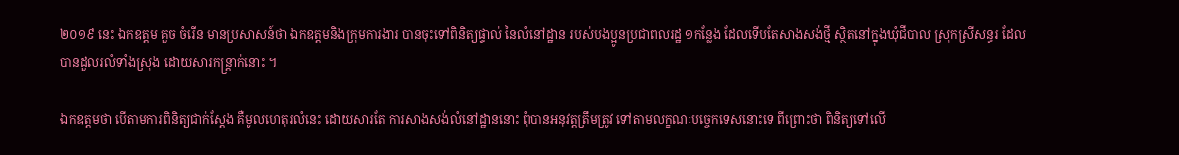២០១៩ នេះ ឯកឧត្ដម គួច ចំរើន មានប្រសាសន៍ថា ឯកឧត្ដមនិងក្រុមការងារ បានចុះទៅពិនិត្យផ្ទាល់ នៃលំនៅដ្ឋាន របស់បងប្អូនប្រជាពលរដ្ឋ ១កន្លែង ដែលទើបតែសាងសង់ថ្មី ស្ថិតនៅក្នុងឃុំជីបាល ស្រុកស្រីសន្ធរ ដែលបានដួលរលំទាំងស្រុង ដោយសារកន្ត្រាក់នោះ ។

ឯកឧត្ដមថា បើតាមការពិនិត្យជាក់ស្ដែង គឺមូលហេតុរលំនេះ ដោយសារតែ ការសាងសង់លំនៅដ្ឋាននោះ ពុំបានអនុវត្តត្រឹមត្រូវ ទៅតាមលក្ខណៈបច្ចេកទេសនោះទេ ពីព្រោះថា ពិនិត្យទៅលើ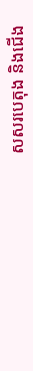សសរបេតុង និងជើង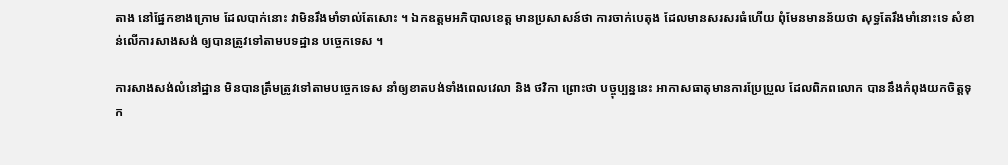តាង នៅផ្នែកខាងក្រោម ដែលបាក់នោះ វាមិនរឹងមាំទាល់តែសោះ ។ ឯកឧត្ដមអភិបាលខេត្ត មានប្រសាសន៍ថា ការចាក់បេតុង ដែលមានសរសរធំហើយ ពុំមែនមានន័យថា សុទ្ធតែរឹងមាំនោះទេ សំខាន់លើការសាងសង់ ឲ្យបានត្រូវទៅតាមបទដ្ឋាន បច្ចេកទេស ។

ការសាងសង់លំនៅដ្ឋាន មិនបានត្រឹមត្រូវទៅតាមបច្ចេកទេស នាំឲ្យខាតបង់ទាំងពេលវេលា និង ថវិកា ព្រោះថា បច្ចុប្បន្ននេះ អាកាសធាតុមានការប្រែប្រួល ដែលពិភពលោក បាននឹងកំពុងយកចិត្តទុក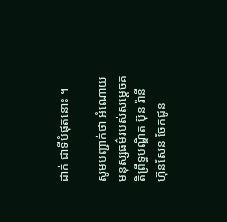ដាក់ ជាទីបំផុតនោះ ។

សូមបញ្ជាក់ថា អំណោយមនុស្សធម៌របស់សម្ដេចគតិព្រឹទ្ធបណ្ឌិត ប៊ុន រ៉ានី ហ៊ុនសែន ចែកជូន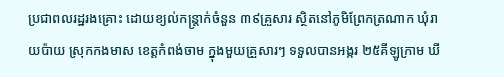ប្រជាពលរដ្ឋរងគ្រោះ ដោយខ្យល់កន្ត្រាក់ចំនួន ៣៩គ្រួសារ ស្ថិតនៅភូមិព្រែកត្រណាក ឃុំរាយប៉ាយ ស្រុកកងមាស ខេត្តកំពង់ចាម ក្នុងមួយគ្រួសារៗ ទទួលបានអង្ករ ២៥គីឡូក្រាម ឃី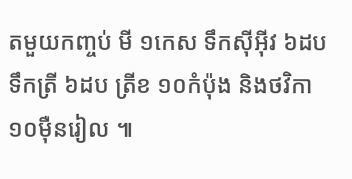តមួយកញ្ចប់ មី ១កេស ទឹកស៊ីអ៊ីវ ៦ដប ទឹកត្រី ៦ដប ត្រីខ ១០កំប៉ុង និងថវិកា ១០ម៉ឺនរៀល ៕